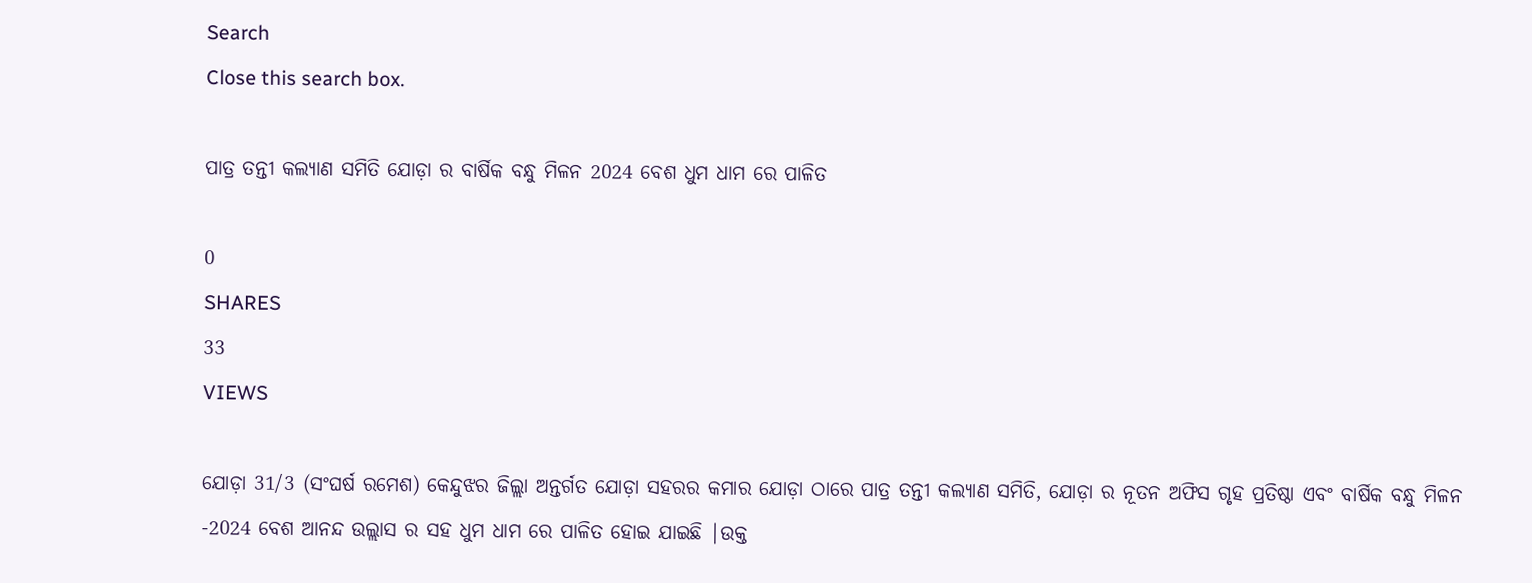Search
Close this search box.

ପାତ୍ର ତନ୍ତୀ କଲ୍ୟାଣ ସମିତି ଯୋଡ଼ା ର ବାର୍ଷିକ ବନ୍ଧୁ ମିଳନ 2024 ବେଶ ଧୁମ ଧାମ ରେ ପାଳିତ

0
SHARES
33
VIEWS

ଯୋଡ଼ା 31/3 (ସଂଘର୍ଷ ରମେଶ) କେନ୍ଦୁଝର ଜିଲ୍ଲା ଅନ୍ତର୍ଗତ ଯୋଡ଼ା ସହରର କମାର ଯୋଡ଼ା ଠାରେ ପାତ୍ର ତନ୍ତୀ କଲ୍ୟାଣ ସମିତି, ଯୋଡ଼ା ର ନୂତନ ଅଫିସ ଗୃହ ପ୍ରତିଷ୍ଠା ଏବଂ ବାର୍ଷିକ ବନ୍ଧୁ ମିଳନ -2024 ବେଶ ଆନନ୍ଦ ଉଲ୍ଲାସ ର ସହ ଧୁମ ଧାମ ରେ ପାଳିତ ହୋଇ ଯାଇଛି |ଉକ୍ତ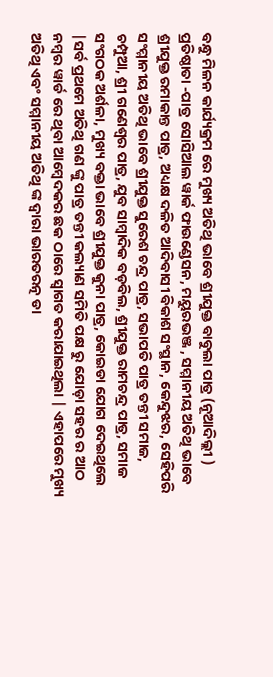ବନ୍ଧୁ ମିଳନ କାର୍ଯ୍ୟକ୍ରମ ରେ ମୁଖ୍ୟ ଅତିଥି ଭାବେ ଶ୍ରୀଯୁକ୍ତ ବାବୁଲା ପାତ୍ର (ନୂଆଦିଲ୍ଲୀ ) ପ୍ରତିଷ୍ଠାତା -ପାତ୍ର ସୋସିଆଲ ୱାର୍କ ଫାଉଣ୍ଡେସନ, ମୟୁରଭଞ୍ଜ , ସମ୍ମାନୀୟ ଅତିଥି ଭାବେ ଶ୍ରୀଯୁକ୍ତ ରମାକାନ୍ତ ପାତ୍ର, ଅଧ୍ୟକ୍ଷ ଦଳିତ ଆଦିବାସୀ ବିକାଶ ସଂସ୍ଥାନ, କେନ୍ଦୁଝର, ସେହିପରି ସଂମ୍ମାନୀୟ ଅତିଥି ଭାବେ ଶ୍ରୀଯୁକ୍ତ ସୁରେଶ ଚନ୍ଦ୍ର ପାତ୍ର, ସଭାପତି ପାତ୍ର ତନ୍ତୀ ସମାଜ, ଚମ୍ପୁଆ, ଶ୍ରୀ ଗଣେଶ୍ୱର ପାତ୍ର, ଯୁବ ସାମ୍ବାଦିକ ବଡ଼ବିଲ, ଶ୍ରୀଯୁକ୍ତ ରାମଚନ୍ଦ୍ର ପାତ୍ର, ସମାଜ ସଂଗଠକ ଅର୍ଶଳା, ମୁଖ୍ୟ ବକ୍ତା ଭାବେ ଶ୍ରୀଯୁକ୍ତ କୁନା ପାତ୍ର, କୋଇଡା ଯୋଗ ଦେଇଥିଲେ |ସର୍ବ ପ୍ରଥମେ ଅତିଥି ଗଣ ଙ୍କୁ ପାତ୍ର ତନ୍ତୀ କଲ୍ୟାଣ ସମିତି ପକ୍ଷ ରୁ ଯୋଡ଼ା ସହର ର ଆଠ ନମ୍ବର ୱାର୍ଡ ରେ ଥିବା ଆମ୍ବେଦକର ଛକ ଠାରେ ସ୍ୱାଗତ କରାଯାଇଥିଲା | ଏହାପରେ ମୁଖ୍ୟ ଅତିଥି ଏବଂ ସମ୍ମାନୀୟ ଅତିଥି ଙ୍କ ଦ୍ୱାରା ଭାରତରତ୍ନ ଡା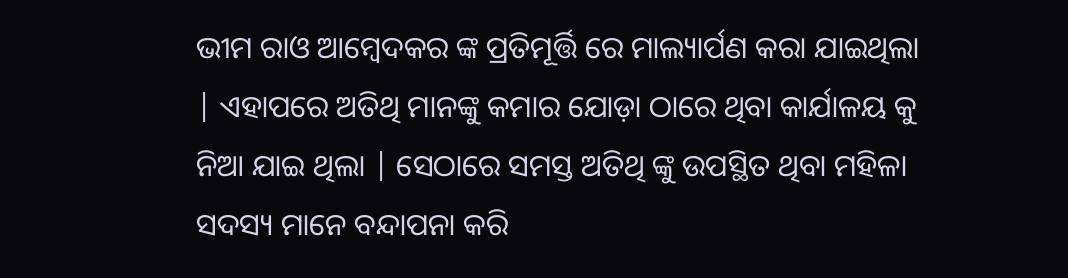ଭୀମ ରାଓ ଆମ୍ବେଦକର ଙ୍କ ପ୍ରତିମୂର୍ତ୍ତି ରେ ମାଲ୍ୟାର୍ପଣ କରା ଯାଇଥିଲା | ଏହାପରେ ଅତିଥି ମାନଙ୍କୁ କମାର ଯୋଡ଼ା ଠାରେ ଥିବା କାର୍ଯାଳୟ କୁ ନିଆ ଯାଇ ଥିଲା | ସେଠାରେ ସମସ୍ତ ଅତିଥି ଙ୍କୁ ଉପସ୍ଥିତ ଥିବା ମହିଳା ସଦସ୍ୟ ମାନେ ବନ୍ଦାପନା କରି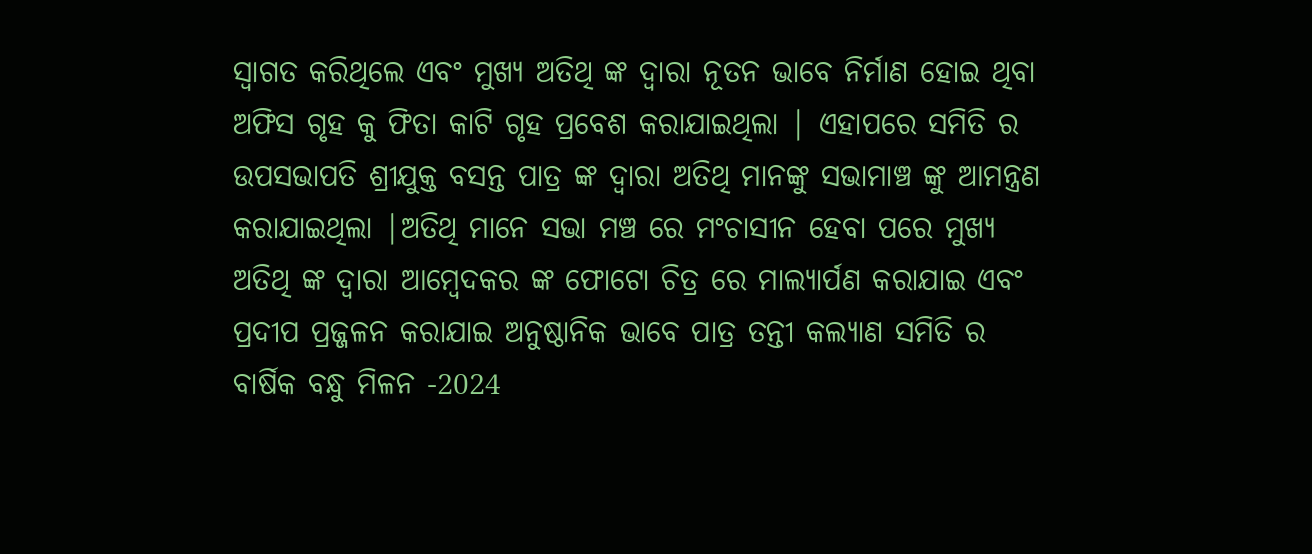ସ୍ୱାଗତ କରିଥିଲେ ଏବଂ ମୁଖ୍ୟ ଅତିଥି ଙ୍କ ଦ୍ୱାରା ନୂତନ ଭାବେ ନିର୍ମାଣ ହୋଇ ଥିବା ଅଫିସ ଗୃହ କୁ ଫିତା କାଟି ଗୃହ ପ୍ରବେଶ କରାଯାଇଥିଲା | ଏହାପରେ ସମିତି ର ଉପସଭାପତି ଶ୍ରୀଯୁକ୍ତ ବସନ୍ତ ପାତ୍ର ଙ୍କ ଦ୍ୱାରା ଅତିଥି ମାନଙ୍କୁ ସଭାମାଞ୍ଚ ଙ୍କୁ ଆମନ୍ତ୍ରଣ କରାଯାଇଥିଲା |ଅତିଥି ମାନେ ସଭା ମଞ୍ଚ ରେ ମଂଚାସୀନ ହେବା ପରେ ମୁଖ୍ୟ ଅତିଥି ଙ୍କ ଦ୍ୱାରା ଆମ୍ବେଦକର ଙ୍କ ଫୋଟୋ ଚିତ୍ର ରେ ମାଲ୍ୟାର୍ପଣ କରାଯାଇ ଏବଂ ପ୍ରଦୀପ ପ୍ରଜ୍ଜଳନ କରାଯାଇ ଅନୁଷ୍ଠାନିକ ଭାବେ ପାତ୍ର ତନ୍ତୀ କଲ୍ୟାଣ ସମିତି ର ବାର୍ଷିକ ବନ୍ଧୁ ମିଳନ -2024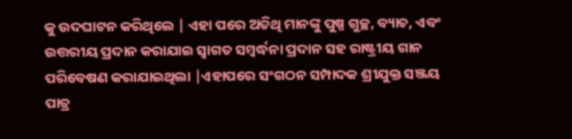କୁ ଉଦଘାଟନ କରିଥିଲେ | ଏହା ପରେ ଅତିଥି ମାନଙ୍କୁ ପୁଷ୍ପ ଗୁଚ୍ଛ, ବ୍ୟାଚ, ଏବଂ ଉତ୍ତରୀୟ ପ୍ରଦାନ କରାଯାଇ ସ୍ୱାଗତ ସମ୍ବର୍ଦ୍ଧନା ପ୍ରଦାନ ସହ ରାଷ୍ଟ୍ରୀୟ ଗାନ ପରିବେଷଣ କରାଯାଇଥିଲା |ଏହାପରେ ସଂଗଠନ ସମ୍ପାଦକ ଶ୍ରୀଯୁକ୍ତ ସଞ୍ଜୟ ପାତ୍ର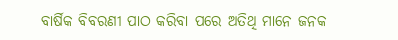ବାର୍ଷିକ ବିବରଣୀ ପାଠ କରିବା ପରେ ଅତିଥି ମାନେ ଜନକ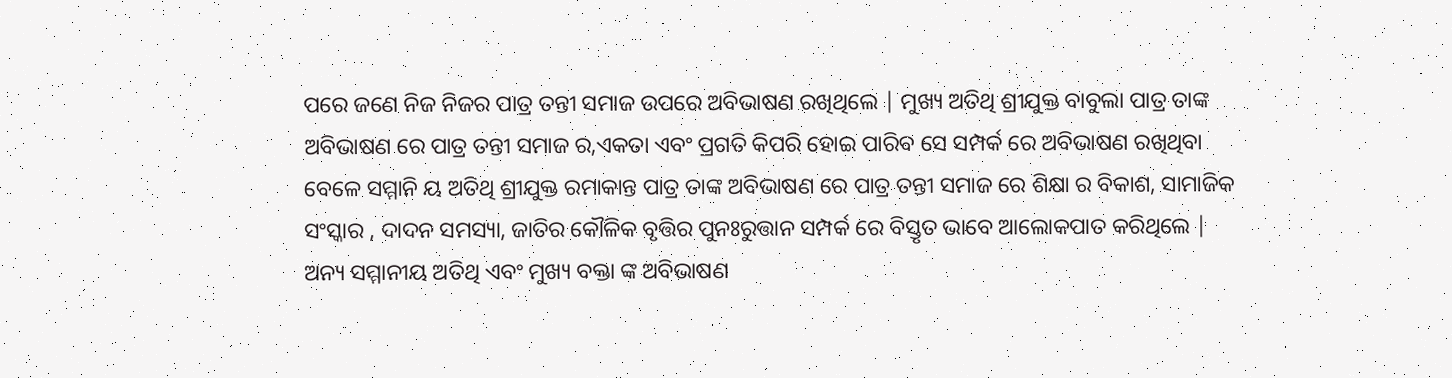ପରେ ଜଣେ ନିଜ ନିଜର ପାତ୍ର ତନ୍ତୀ ସମାଜ ଉପରେ ଅବିଭାଷଣ ରଖିଥିଲେ | ମୁଖ୍ୟ ଅତିଥି ଶ୍ରୀଯୁକ୍ତ ବାବୁଲା ପାତ୍ର ତାଙ୍କ ଅବିଭାଷଣ ରେ ପାତ୍ର ତନ୍ତୀ ସମାଜ ର,ଏକତା ଏବଂ ପ୍ରଗତି କିପରି ହୋଇ ପାରିବ ସେ ସମ୍ପର୍କ ରେ ଅବିଭାଷଣ ରଖିଥିବା ବେଳେ ସମ୍ମାନି ୟ ଅତିଥି ଶ୍ରୀଯୁକ୍ତ ରମାକାନ୍ତ ପାତ୍ର ତାଙ୍କ ଅବିଭାଷଣ ରେ ପାତ୍ର ତନ୍ତୀ ସମାଜ ରେ ଶିକ୍ଷା ର ବିକାଶ, ସାମାଜିକ ସଂସ୍କାର , ଦାଦନ ସମସ୍ୟା, ଜାତିର କୌଳିକ ବୃତ୍ତିର ପୁନଃରୁତ୍ତାନ ସମ୍ପର୍କ ରେ ବିସ୍ତୃତ ଭାବେ ଆଲୋକପାତ କରିଥିଲେ | ଅନ୍ୟ ସମ୍ମାନୀୟ ଅତିଥି ଏବଂ ମୁଖ୍ୟ ବକ୍ତା ଙ୍କ ଅବିଭାଷଣ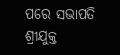ପରେ ସଭାପତି ଶ୍ରୀଯୁକ୍ତ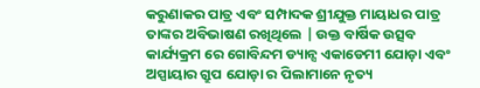କରୁଣାକର ପାତ୍ର ଏବଂ ସମ୍ପାଦକ ଶ୍ରୀଯୁକ୍ତ ମାୟାଧର ପାତ୍ର ତାଙ୍କର ଅବିଭାଷଣ ରଖିଥିଲେ | ଉକ୍ତ ବାର୍ଷିକ ଉତ୍ସବ କାର୍ଯ୍ୟକ୍ରମ ରେ ଗୋବିନ୍ଦମ ଡ୍ୟାନ୍ସ ଏକାଡେମୀ ଯୋଡ଼ା ଏବଂ ଅସ୍ପାୟାର ଗ୍ରୁପ ଯୋଡ଼ା ର ପିଲାମାନେ ନୃତ୍ୟ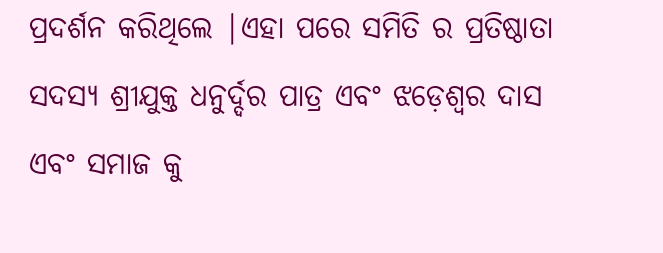ପ୍ରଦର୍ଶନ କରିଥିଲେ |ଏହା ପରେ ସମିତି ର ପ୍ରତିଷ୍ଠାତା ସଦସ୍ୟ ଶ୍ରୀଯୁକ୍ତ ଧନୁର୍ଦ୍ଦର ପାତ୍ର ଏବଂ ଝଡ଼େଶ୍ୱର ଦାସ ଏବଂ ସମାଜ କୁ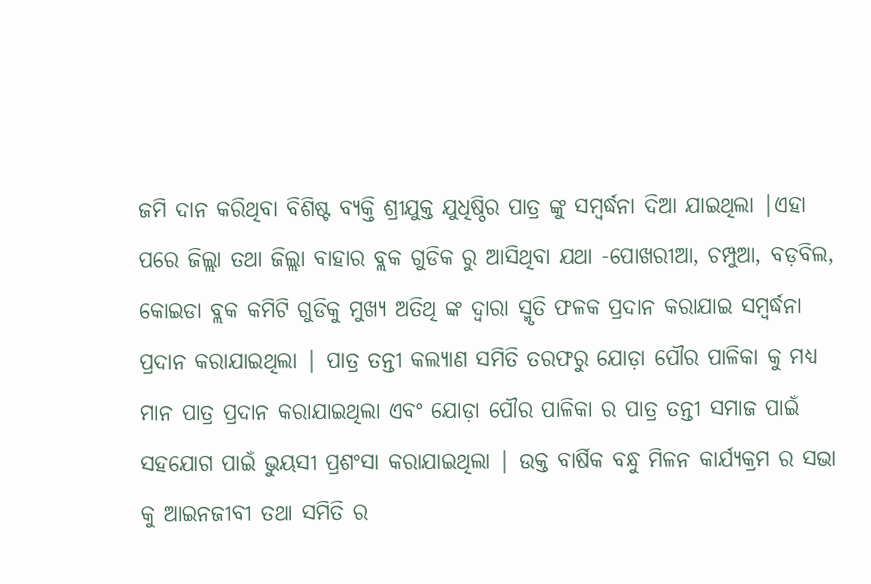ଜମି ଦାନ କରିଥିବା ବିଶିଷ୍ଟ ବ୍ୟକ୍ତି ଶ୍ରୀଯୁକ୍ତ ଯୁଧିଷ୍ଠିର ପାତ୍ର ଙ୍କୁ ସମ୍ବର୍ଦ୍ଧନା ଦିଆ ଯାଇଥିଲା |ଏହା ପରେ ଜିଲ୍ଲା ତଥା ଜିଲ୍ଲା ବାହାର ବ୍ଲକ ଗୁଡିକ ରୁ ଆସିଥିବା ଯଥା -ପୋଖରୀଆ, ଚମ୍ପୁଆ, ବଡ଼ବିଲ, କୋଇଡା ବ୍ଲକ କମିଟି ଗୁଡିକୁ ମୁଖ୍ୟ ଅତିଥି ଙ୍କ ଦ୍ୱାରା ସ୍ମୃତି ଫଳକ ପ୍ରଦାନ କରାଯାଇ ସମ୍ବର୍ଦ୍ଧନା ପ୍ରଦାନ କରାଯାଇଥିଲା | ପାତ୍ର ତନ୍ତୀ କଲ୍ୟାଣ ସମିତି ତରଫରୁ ଯୋଡ଼ା ପୌର ପାଳିକା କୁ ମଧ୍ୟ ମାନ ପାତ୍ର ପ୍ରଦାନ କରାଯାଇଥିଲା ଏବଂ ଯୋଡ଼ା ପୌର ପାଳିକା ର ପାତ୍ର ତନ୍ତୀ ସମାଜ ପାଇଁ ସହଯୋଗ ପାଇଁ ଭୁୟସୀ ପ୍ରଶଂସା କରାଯାଇଥିଲା | ଉକ୍ତ ବାର୍ଷିକ ବନ୍ଧୁ ମିଳନ କାର୍ଯ୍ୟକ୍ରମ ର ସଭା କୁ ଆଇନଜୀବୀ ତଥା ସମିତି ର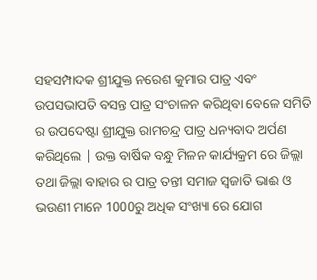ସହସମ୍ପାଦକ ଶ୍ରୀଯୁକ୍ତ ନରେଶ କୁମାର ପାତ୍ର ଏବଂ ଉପସଭାପତି ବସନ୍ତ ପାତ୍ର ସଂଚାଳନ କରିଥିବା ବେଳେ ସମିତି ର ଉପଦେଷ୍ଟା ଶ୍ରୀଯୁକ୍ତ ରାମଚନ୍ଦ୍ର ପାତ୍ର ଧନ୍ୟବାଦ ଅର୍ପଣ କରିଥିଲେ | ଉକ୍ତ ବାର୍ଷିକ ବନ୍ଧୁ ମିଳନ କାର୍ଯ୍ୟକ୍ରମ ରେ ଜିଲ୍ଲା ତଥା ଜିଲ୍ଲା ବାହାର ର ପାତ୍ର ତନ୍ତୀ ସମାଜ ସ୍ୱଜାତି ଭାଈ ଓ ଭଉଣୀ ମାନେ 1000ରୁ ଅଧିକ ସଂଖ୍ୟା ରେ ଯୋଗ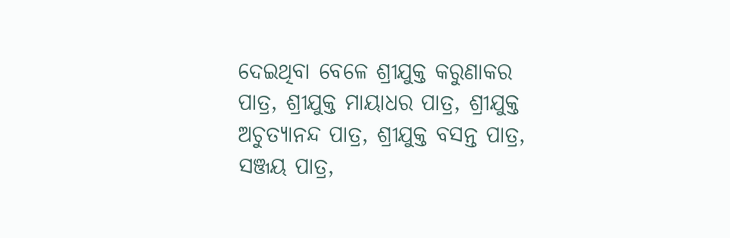ଦେଇଥିବା ବେଳେ ଶ୍ରୀଯୁକ୍ତ କରୁଣାକର ପାତ୍ର, ଶ୍ରୀଯୁକ୍ତ ମାୟାଧର ପାତ୍ର, ଶ୍ରୀଯୁକ୍ତ ଅଚୁତ୍ୟାନନ୍ଦ ପାତ୍ର, ଶ୍ରୀଯୁକ୍ତ ବସନ୍ତ ପାତ୍ର, ସଞ୍ଜୟ ପାତ୍ର,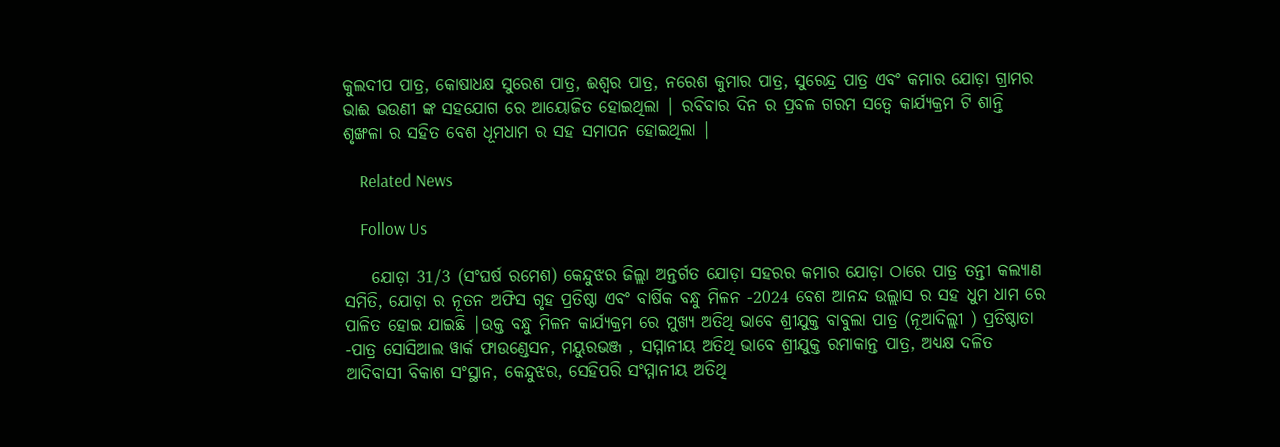କୁଲଦୀପ ପାତ୍ର, କୋଷାଧକ୍ଷ ସୁରେଶ ପାତ୍ର, ଈଶ୍ୱର ପାତ୍ର, ନରେଶ କୁମାର ପାତ୍ର, ସୁରେନ୍ଦ୍ର ପାତ୍ର ଏବଂ କମାର ଯୋଡ଼ା ଗ୍ରାମର ଭାଈ ଭଉଣୀ ଙ୍କ ସହଯୋଗ ରେ ଆୟୋଜିତ ହୋଇଥିଲା | ରବିବାର ଦିନ ର ପ୍ରବଳ ଗରମ ସତ୍ୱେ କାର୍ଯ୍ୟକ୍ରମ ଟି ଶାନ୍ତି ଶୃଙ୍ଖଳା ର ସହିତ ବେଶ ଧୂମଧାମ ର ସହ ସମାପନ ହୋଇଥିଲା |

    Related News

    Follow Us

    ଯୋଡ଼ା 31/3 (ସଂଘର୍ଷ ରମେଶ) କେନ୍ଦୁଝର ଜିଲ୍ଲା ଅନ୍ତର୍ଗତ ଯୋଡ଼ା ସହରର କମାର ଯୋଡ଼ା ଠାରେ ପାତ୍ର ତନ୍ତୀ କଲ୍ୟାଣ ସମିତି, ଯୋଡ଼ା ର ନୂତନ ଅଫିସ ଗୃହ ପ୍ରତିଷ୍ଠା ଏବଂ ବାର୍ଷିକ ବନ୍ଧୁ ମିଳନ -2024 ବେଶ ଆନନ୍ଦ ଉଲ୍ଲାସ ର ସହ ଧୁମ ଧାମ ରେ ପାଳିତ ହୋଇ ଯାଇଛି |ଉକ୍ତ ବନ୍ଧୁ ମିଳନ କାର୍ଯ୍ୟକ୍ରମ ରେ ମୁଖ୍ୟ ଅତିଥି ଭାବେ ଶ୍ରୀଯୁକ୍ତ ବାବୁଲା ପାତ୍ର (ନୂଆଦିଲ୍ଲୀ ) ପ୍ରତିଷ୍ଠାତା -ପାତ୍ର ସୋସିଆଲ ୱାର୍କ ଫାଉଣ୍ଡେସନ, ମୟୁରଭଞ୍ଜ , ସମ୍ମାନୀୟ ଅତିଥି ଭାବେ ଶ୍ରୀଯୁକ୍ତ ରମାକାନ୍ତ ପାତ୍ର, ଅଧ୍ୟକ୍ଷ ଦଳିତ ଆଦିବାସୀ ବିକାଶ ସଂସ୍ଥାନ, କେନ୍ଦୁଝର, ସେହିପରି ସଂମ୍ମାନୀୟ ଅତିଥି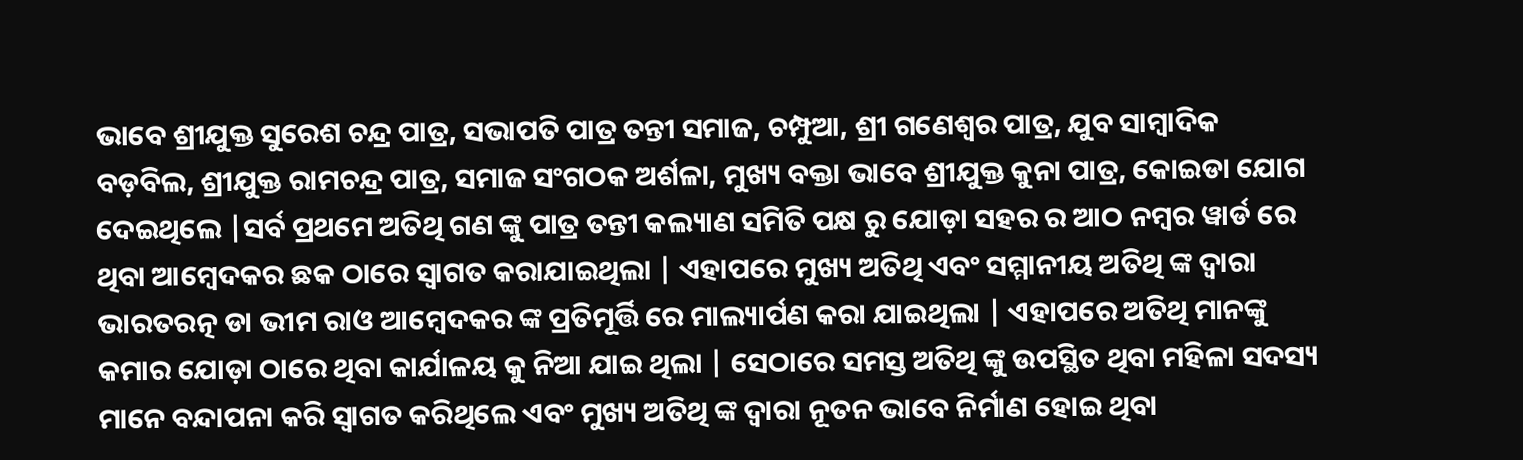ଭାବେ ଶ୍ରୀଯୁକ୍ତ ସୁରେଶ ଚନ୍ଦ୍ର ପାତ୍ର, ସଭାପତି ପାତ୍ର ତନ୍ତୀ ସମାଜ, ଚମ୍ପୁଆ, ଶ୍ରୀ ଗଣେଶ୍ୱର ପାତ୍ର, ଯୁବ ସାମ୍ବାଦିକ ବଡ଼ବିଲ, ଶ୍ରୀଯୁକ୍ତ ରାମଚନ୍ଦ୍ର ପାତ୍ର, ସମାଜ ସଂଗଠକ ଅର୍ଶଳା, ମୁଖ୍ୟ ବକ୍ତା ଭାବେ ଶ୍ରୀଯୁକ୍ତ କୁନା ପାତ୍ର, କୋଇଡା ଯୋଗ ଦେଇଥିଲେ |ସର୍ବ ପ୍ରଥମେ ଅତିଥି ଗଣ ଙ୍କୁ ପାତ୍ର ତନ୍ତୀ କଲ୍ୟାଣ ସମିତି ପକ୍ଷ ରୁ ଯୋଡ଼ା ସହର ର ଆଠ ନମ୍ବର ୱାର୍ଡ ରେ ଥିବା ଆମ୍ବେଦକର ଛକ ଠାରେ ସ୍ୱାଗତ କରାଯାଇଥିଲା | ଏହାପରେ ମୁଖ୍ୟ ଅତିଥି ଏବଂ ସମ୍ମାନୀୟ ଅତିଥି ଙ୍କ ଦ୍ୱାରା ଭାରତରତ୍ନ ଡା ଭୀମ ରାଓ ଆମ୍ବେଦକର ଙ୍କ ପ୍ରତିମୂର୍ତ୍ତି ରେ ମାଲ୍ୟାର୍ପଣ କରା ଯାଇଥିଲା | ଏହାପରେ ଅତିଥି ମାନଙ୍କୁ କମାର ଯୋଡ଼ା ଠାରେ ଥିବା କାର୍ଯାଳୟ କୁ ନିଆ ଯାଇ ଥିଲା | ସେଠାରେ ସମସ୍ତ ଅତିଥି ଙ୍କୁ ଉପସ୍ଥିତ ଥିବା ମହିଳା ସଦସ୍ୟ ମାନେ ବନ୍ଦାପନା କରି ସ୍ୱାଗତ କରିଥିଲେ ଏବଂ ମୁଖ୍ୟ ଅତିଥି ଙ୍କ ଦ୍ୱାରା ନୂତନ ଭାବେ ନିର୍ମାଣ ହୋଇ ଥିବା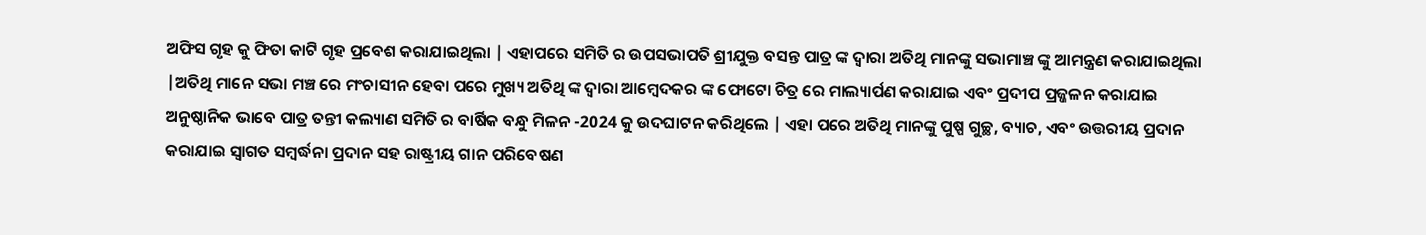ଅଫିସ ଗୃହ କୁ ଫିତା କାଟି ଗୃହ ପ୍ରବେଶ କରାଯାଇଥିଲା | ଏହାପରେ ସମିତି ର ଉପସଭାପତି ଶ୍ରୀଯୁକ୍ତ ବସନ୍ତ ପାତ୍ର ଙ୍କ ଦ୍ୱାରା ଅତିଥି ମାନଙ୍କୁ ସଭାମାଞ୍ଚ ଙ୍କୁ ଆମନ୍ତ୍ରଣ କରାଯାଇଥିଲା |ଅତିଥି ମାନେ ସଭା ମଞ୍ଚ ରେ ମଂଚାସୀନ ହେବା ପରେ ମୁଖ୍ୟ ଅତିଥି ଙ୍କ ଦ୍ୱାରା ଆମ୍ବେଦକର ଙ୍କ ଫୋଟୋ ଚିତ୍ର ରେ ମାଲ୍ୟାର୍ପଣ କରାଯାଇ ଏବଂ ପ୍ରଦୀପ ପ୍ରଜ୍ଜଳନ କରାଯାଇ ଅନୁଷ୍ଠାନିକ ଭାବେ ପାତ୍ର ତନ୍ତୀ କଲ୍ୟାଣ ସମିତି ର ବାର୍ଷିକ ବନ୍ଧୁ ମିଳନ -2024 କୁ ଉଦଘାଟନ କରିଥିଲେ | ଏହା ପରେ ଅତିଥି ମାନଙ୍କୁ ପୁଷ୍ପ ଗୁଚ୍ଛ, ବ୍ୟାଚ, ଏବଂ ଉତ୍ତରୀୟ ପ୍ରଦାନ କରାଯାଇ ସ୍ୱାଗତ ସମ୍ବର୍ଦ୍ଧନା ପ୍ରଦାନ ସହ ରାଷ୍ଟ୍ରୀୟ ଗାନ ପରିବେଷଣ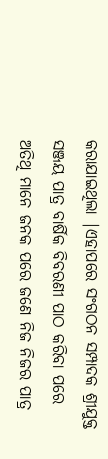କରାଯାଇଥିଲା |ଏହାପରେ ସଂଗଠନ ସମ୍ପାଦକ ଶ୍ରୀଯୁକ୍ତ ସଞ୍ଜୟ ପାତ୍ର ବାର୍ଷିକ ବିବରଣୀ ପାଠ କରିବା ପରେ ଅତିଥି ମାନେ ଜନକ ପରେ ଜଣେ ନିଜ ନିଜର ପାତ୍ର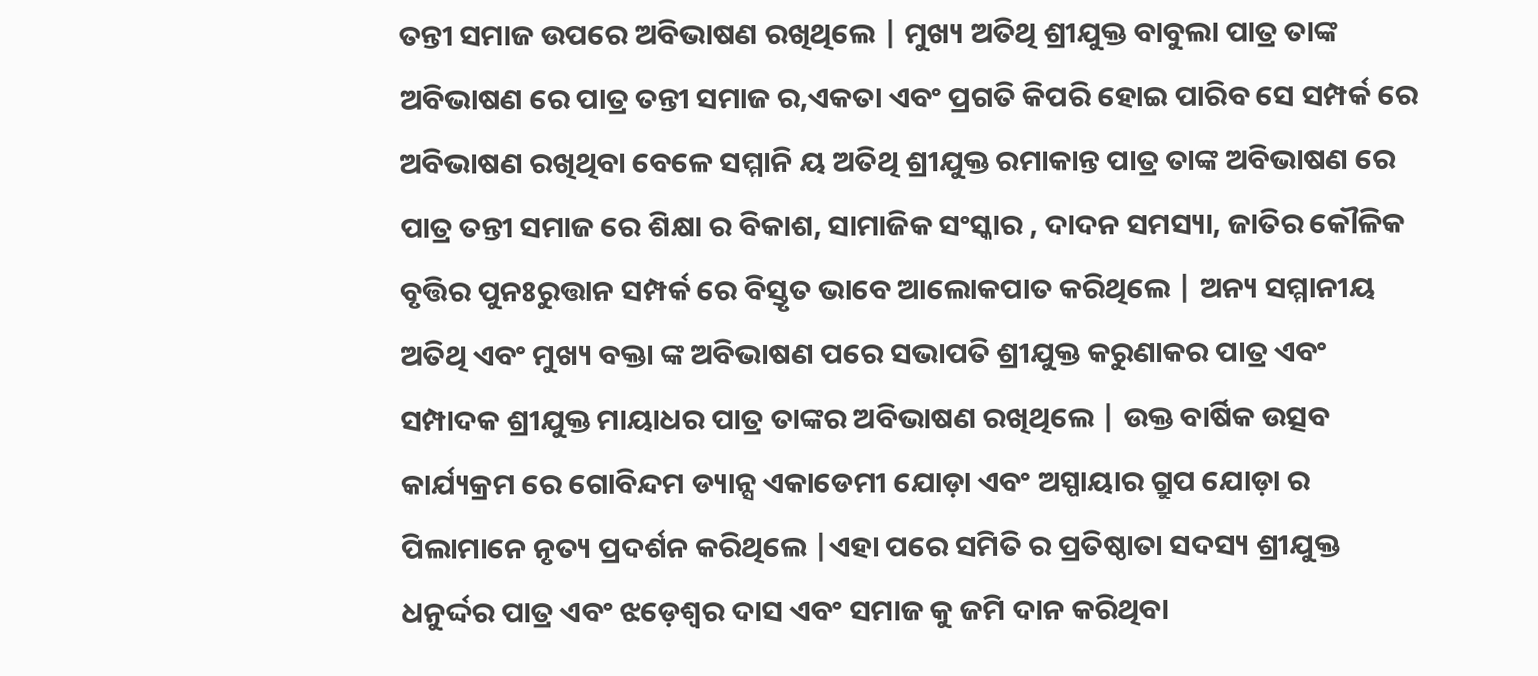ତନ୍ତୀ ସମାଜ ଉପରେ ଅବିଭାଷଣ ରଖିଥିଲେ | ମୁଖ୍ୟ ଅତିଥି ଶ୍ରୀଯୁକ୍ତ ବାବୁଲା ପାତ୍ର ତାଙ୍କ ଅବିଭାଷଣ ରେ ପାତ୍ର ତନ୍ତୀ ସମାଜ ର,ଏକତା ଏବଂ ପ୍ରଗତି କିପରି ହୋଇ ପାରିବ ସେ ସମ୍ପର୍କ ରେ ଅବିଭାଷଣ ରଖିଥିବା ବେଳେ ସମ୍ମାନି ୟ ଅତିଥି ଶ୍ରୀଯୁକ୍ତ ରମାକାନ୍ତ ପାତ୍ର ତାଙ୍କ ଅବିଭାଷଣ ରେ ପାତ୍ର ତନ୍ତୀ ସମାଜ ରେ ଶିକ୍ଷା ର ବିକାଶ, ସାମାଜିକ ସଂସ୍କାର , ଦାଦନ ସମସ୍ୟା, ଜାତିର କୌଳିକ ବୃତ୍ତିର ପୁନଃରୁତ୍ତାନ ସମ୍ପର୍କ ରେ ବିସ୍ତୃତ ଭାବେ ଆଲୋକପାତ କରିଥିଲେ | ଅନ୍ୟ ସମ୍ମାନୀୟ ଅତିଥି ଏବଂ ମୁଖ୍ୟ ବକ୍ତା ଙ୍କ ଅବିଭାଷଣ ପରେ ସଭାପତି ଶ୍ରୀଯୁକ୍ତ କରୁଣାକର ପାତ୍ର ଏବଂ ସମ୍ପାଦକ ଶ୍ରୀଯୁକ୍ତ ମାୟାଧର ପାତ୍ର ତାଙ୍କର ଅବିଭାଷଣ ରଖିଥିଲେ | ଉକ୍ତ ବାର୍ଷିକ ଉତ୍ସବ କାର୍ଯ୍ୟକ୍ରମ ରେ ଗୋବିନ୍ଦମ ଡ୍ୟାନ୍ସ ଏକାଡେମୀ ଯୋଡ଼ା ଏବଂ ଅସ୍ପାୟାର ଗ୍ରୁପ ଯୋଡ଼ା ର ପିଲାମାନେ ନୃତ୍ୟ ପ୍ରଦର୍ଶନ କରିଥିଲେ |ଏହା ପରେ ସମିତି ର ପ୍ରତିଷ୍ଠାତା ସଦସ୍ୟ ଶ୍ରୀଯୁକ୍ତ ଧନୁର୍ଦ୍ଦର ପାତ୍ର ଏବଂ ଝଡ଼େଶ୍ୱର ଦାସ ଏବଂ ସମାଜ କୁ ଜମି ଦାନ କରିଥିବା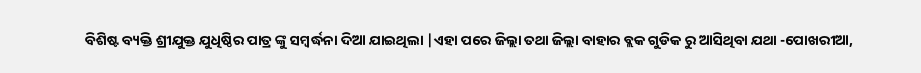ବିଶିଷ୍ଟ ବ୍ୟକ୍ତି ଶ୍ରୀଯୁକ୍ତ ଯୁଧିଷ୍ଠିର ପାତ୍ର ଙ୍କୁ ସମ୍ବର୍ଦ୍ଧନା ଦିଆ ଯାଇଥିଲା |ଏହା ପରେ ଜିଲ୍ଲା ତଥା ଜିଲ୍ଲା ବାହାର ବ୍ଲକ ଗୁଡିକ ରୁ ଆସିଥିବା ଯଥା -ପୋଖରୀଆ,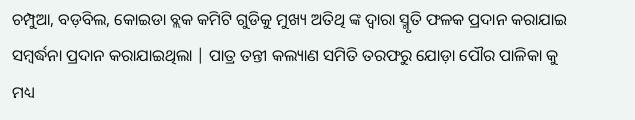ଚମ୍ପୁଆ, ବଡ଼ବିଲ, କୋଇଡା ବ୍ଲକ କମିଟି ଗୁଡିକୁ ମୁଖ୍ୟ ଅତିଥି ଙ୍କ ଦ୍ୱାରା ସ୍ମୃତି ଫଳକ ପ୍ରଦାନ କରାଯାଇ ସମ୍ବର୍ଦ୍ଧନା ପ୍ରଦାନ କରାଯାଇଥିଲା | ପାତ୍ର ତନ୍ତୀ କଲ୍ୟାଣ ସମିତି ତରଫରୁ ଯୋଡ଼ା ପୌର ପାଳିକା କୁ ମଧ୍ୟ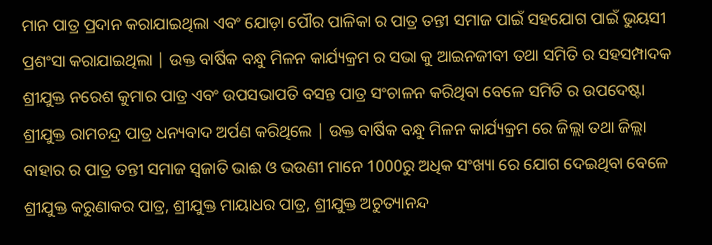ମାନ ପାତ୍ର ପ୍ରଦାନ କରାଯାଇଥିଲା ଏବଂ ଯୋଡ଼ା ପୌର ପାଳିକା ର ପାତ୍ର ତନ୍ତୀ ସମାଜ ପାଇଁ ସହଯୋଗ ପାଇଁ ଭୁୟସୀ ପ୍ରଶଂସା କରାଯାଇଥିଲା | ଉକ୍ତ ବାର୍ଷିକ ବନ୍ଧୁ ମିଳନ କାର୍ଯ୍ୟକ୍ରମ ର ସଭା କୁ ଆଇନଜୀବୀ ତଥା ସମିତି ର ସହସମ୍ପାଦକ ଶ୍ରୀଯୁକ୍ତ ନରେଶ କୁମାର ପାତ୍ର ଏବଂ ଉପସଭାପତି ବସନ୍ତ ପାତ୍ର ସଂଚାଳନ କରିଥିବା ବେଳେ ସମିତି ର ଉପଦେଷ୍ଟା ଶ୍ରୀଯୁକ୍ତ ରାମଚନ୍ଦ୍ର ପାତ୍ର ଧନ୍ୟବାଦ ଅର୍ପଣ କରିଥିଲେ | ଉକ୍ତ ବାର୍ଷିକ ବନ୍ଧୁ ମିଳନ କାର୍ଯ୍ୟକ୍ରମ ରେ ଜିଲ୍ଲା ତଥା ଜିଲ୍ଲା ବାହାର ର ପାତ୍ର ତନ୍ତୀ ସମାଜ ସ୍ୱଜାତି ଭାଈ ଓ ଭଉଣୀ ମାନେ 1000ରୁ ଅଧିକ ସଂଖ୍ୟା ରେ ଯୋଗ ଦେଇଥିବା ବେଳେ ଶ୍ରୀଯୁକ୍ତ କରୁଣାକର ପାତ୍ର, ଶ୍ରୀଯୁକ୍ତ ମାୟାଧର ପାତ୍ର, ଶ୍ରୀଯୁକ୍ତ ଅଚୁତ୍ୟାନନ୍ଦ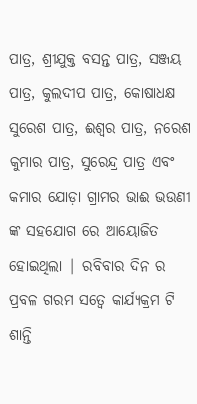ପାତ୍ର, ଶ୍ରୀଯୁକ୍ତ ବସନ୍ତ ପାତ୍ର, ସଞ୍ଜୟ ପାତ୍ର, କୁଲଦୀପ ପାତ୍ର, କୋଷାଧକ୍ଷ ସୁରେଶ ପାତ୍ର, ଈଶ୍ୱର ପାତ୍ର, ନରେଶ କୁମାର ପାତ୍ର, ସୁରେନ୍ଦ୍ର ପାତ୍ର ଏବଂ କମାର ଯୋଡ଼ା ଗ୍ରାମର ଭାଈ ଭଉଣୀ ଙ୍କ ସହଯୋଗ ରେ ଆୟୋଜିତ ହୋଇଥିଲା | ରବିବାର ଦିନ ର ପ୍ରବଳ ଗରମ ସତ୍ୱେ କାର୍ଯ୍ୟକ୍ରମ ଟି ଶାନ୍ତି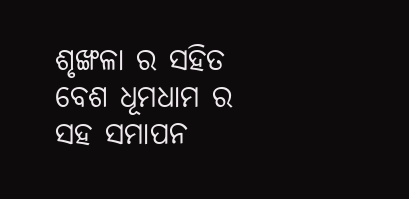ଶୃଙ୍ଖଳା ର ସହିତ ବେଶ ଧୂମଧାମ ର ସହ ସମାପନ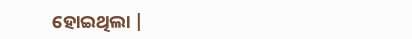ହୋଇଥିଲା |